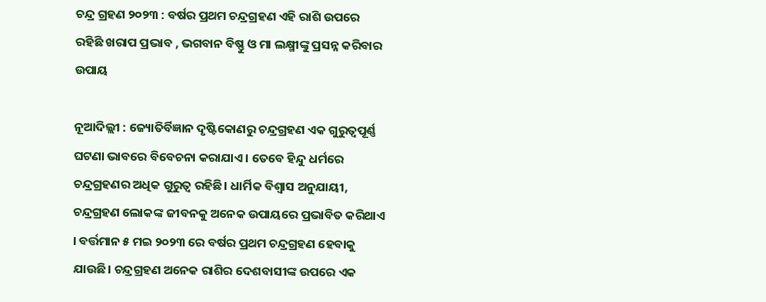ଚନ୍ଦ୍ର ଗ୍ରହଣ ୨୦୨୩ : ବର୍ଷର ପ୍ରଥମ ଚନ୍ଦ୍ରଗ୍ରହଣ ଏହି ରାଶି ଉପରେ ରହିଛି ଖରାପ ପ୍ରଭାବ , ଭଗବାନ ବିଷ୍ଣୁ ଓ ମା ଲକ୍ଷ୍ମୀଙ୍କୁ ପ୍ରସନ୍ନ କରିବାର ଉପାୟ

ନୂଆଦିଲ୍ଲୀ : ଜ୍ୟୋତିର୍ବିଜ୍ଞାନ ଦୃଷ୍ଟିକୋଣରୁ ଚନ୍ଦ୍ରଗ୍ରହଣ ଏକ ଗୁରୁତ୍ୱପୂର୍ଣ୍ଣ ଘଟଣା ଭାବରେ ବିବେଚନା କରାଯାଏ । ତେବେ ହିନ୍ଦୁ ଧର୍ମରେ ଚନ୍ଦ୍ରଗ୍ରହଣର ଅଧିକ ଗୁରୁତ୍ୱ ରହିଛି। ଧାର୍ମିକ ବିଶ୍ୱାସ ଅନୁଯାୟୀ, ଚନ୍ଦ୍ରଗ୍ରହଣ ଲୋକଙ୍କ ଜୀବନକୁ ଅନେକ ଉପାୟରେ ପ୍ରଭାବିତ କରିଥାଏ । ବର୍ତ୍ତମାନ ୫ ମଇ ୨୦୨୩ ରେ ବର୍ଷର ପ୍ରଥମ ଚନ୍ଦ୍ରଗ୍ରହଣ ହେବାକୁ ଯାଉଛି। ଚନ୍ଦ୍ରଗ୍ରହଣ ଅନେକ ରାଶିର ଦେଶବାସୀଙ୍କ ଉପରେ ଏକ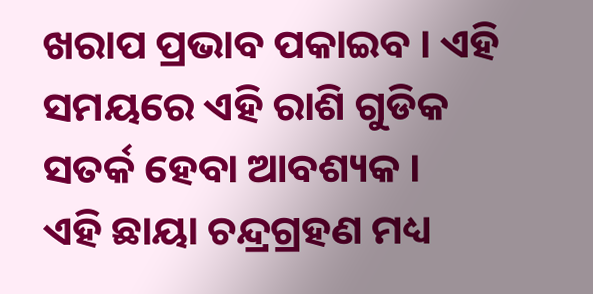ଖରାପ ପ୍ରଭାବ ପକାଇବ । ଏହି ସମୟରେ ଏହି ରାଶି ଗୁଡିକ ସତର୍କ ହେବା ଆବଶ୍ୟକ ।
ଏହି ଛାୟା ଚନ୍ଦ୍ରଗ୍ରହଣ ମଧ୍ୟ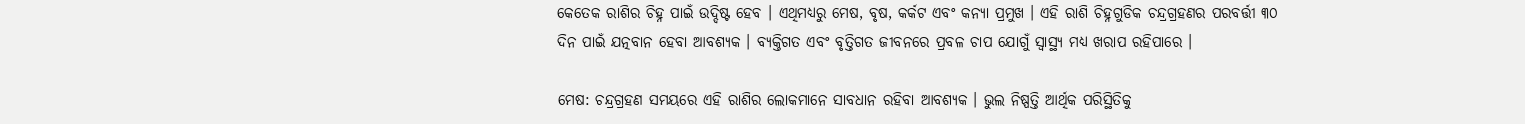କେତେକ ରାଶିର ଚିହ୍ନ ପାଇଁ ଉଦ୍ଦିଷ୍ଟ ହେବ । ଏଥିମଧ୍ୟରୁ ମେଷ, ବୃଷ, କର୍କଟ ଏବଂ କନ୍ୟା ପ୍ରମୁଖ । ଏହି ରାଶି ଚିହ୍ନଗୁଡିକ ଚନ୍ଦ୍ରଗ୍ରହଣର ପରବର୍ତ୍ତୀ ୩୦ ଦିନ ପାଇଁ ଯତ୍ନବାନ ହେବା ଆବଶ୍ୟକ । ବ୍ୟକ୍ତିଗତ ଏବଂ ବୃତ୍ତିଗତ ଜୀବନରେ ପ୍ରବଳ ଚାପ ଯୋଗୁଁ ସ୍ୱାସ୍ଥ୍ୟ ମଧ୍ୟ ଖରାପ ରହିପାରେ ।

ମେଷ: ଚନ୍ଦ୍ରଗ୍ରହଣ ସମୟରେ ଏହି ରାଶିର ଲୋକମାନେ ସାବଧାନ ରହିବା ଆବଶ୍ୟକ । ଭୁଲ ନିଷ୍ପତ୍ତି ଆର୍ଥିକ ପରିସ୍ଥିତିକୁ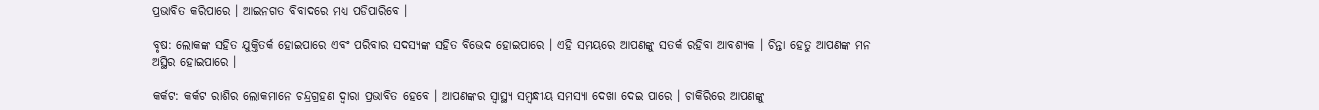ପ୍ରଭାବିତ କରିପାରେ । ଆଇନଗତ ବିବାଦରେ ମଧ୍ୟ ପଡିପାରିବେ ।

ବୃଷ: ଲୋକଙ୍କ ସହିତ ଯୁକ୍ତିତର୍କ ହୋଇପାରେ ଏବଂ ପରିବାର ସଦସ୍ୟଙ୍କ ସହିତ ବିଭେଦ ହୋଇପାରେ । ଏହି ସମୟରେ ଆପଣଙ୍କୁ ସତର୍କ ରହିବା ଆବଶ୍ୟକ । ଚିନ୍ତା ହେତୁ ଆପଣଙ୍କ ମନ ଅସ୍ଥିର ହୋଇପାରେ ।

କର୍କଟ: କର୍କଟ ରାଶିର ଲୋକମାନେ ଚନ୍ଦ୍ରଗ୍ରହଣ ଦ୍ୱାରା ପ୍ରଭାବିତ ହେବେ । ଆପଣଙ୍କର ସ୍ୱାସ୍ଥ୍ୟ ସମ୍ବନ୍ଧୀୟ ସମସ୍ୟା ଦେଖା ଦେଇ ପାରେ । ଚାକିରିରେ ଆପଣଙ୍କୁ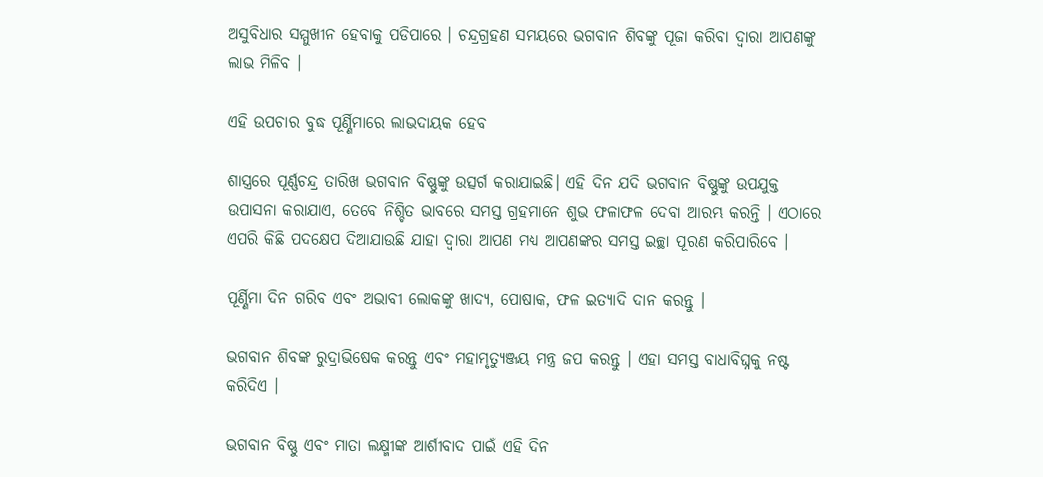ଅସୁବିଧାର ସମ୍ମୁଖୀନ ହେବାକୁ ପଡିପାରେ । ଚନ୍ଦ୍ରଗ୍ରହଣ ସମୟରେ ଭଗବାନ ଶିବଙ୍କୁ ପୂଜା କରିବା ଦ୍ୱାରା ଆପଣଙ୍କୁ ଲାଭ ମିଳିବ ।

ଏହି ଉପଚାର ବୁଦ୍ଧ ପୂର୍ଣ୍ଣିମାରେ ଲାଭଦାୟକ ହେବ

ଶାସ୍ତ୍ରରେ ପୂର୍ଣ୍ଣଚନ୍ଦ୍ର ତାରିଖ ଭଗବାନ ବିଷ୍ଣୁଙ୍କୁ ଉତ୍ସର୍ଗ କରାଯାଇଛି। ଏହି ଦିନ ଯଦି ଭଗବାନ ବିଷ୍ଣୁଙ୍କୁ ଉପଯୁକ୍ତ ଉପାସନା କରାଯାଏ, ତେବେ ନିଶ୍ଚିତ ଭାବରେ ସମସ୍ତ ଗ୍ରହମାନେ ଶୁଭ ଫଳାଫଳ ଦେବା ଆରମ୍ଭ କରନ୍ତି । ଏଠାରେ ଏପରି କିଛି ପଦକ୍ଷେପ ଦିଆଯାଉଛି ଯାହା ଦ୍ୱାରା ଆପଣ ମଧ୍ୟ ଆପଣଙ୍କର ସମସ୍ତ ଇଚ୍ଛା ପୂରଣ କରିପାରିବେ ।

ପୂର୍ଣ୍ଣିମା ଦିନ ଗରିବ ଏବଂ ଅଭାବୀ ଲୋକଙ୍କୁ ଖାଦ୍ୟ, ପୋଷାକ, ଫଳ ଇତ୍ୟାଦି ଦାନ କରନ୍ତୁ ।

ଭଗବାନ ଶିବଙ୍କ ରୁଦ୍ରାଭିଷେକ କରନ୍ତୁ ଏବଂ ମହାମୃତ୍ୟୁଞ୍ଜୟ ମନ୍ତ୍ର ଜପ କରନ୍ତୁ । ଏହା ସମସ୍ତ ବାଧାବିଘ୍ନକୁ ନଷ୍ଟ କରିଦିଏ ।

ଭଗବାନ ବିଷ୍ଣୁ ଏବଂ ମାତା ଲକ୍ଷ୍ମୀଙ୍କ ଆର୍ଶୀବାଦ ପାଇଁ ଏହି ଦିନ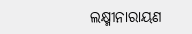ଲକ୍ଷ୍ମୀନାରାୟଣ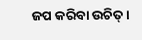ଜପ କରିବା ଉଚିତ୍ ।